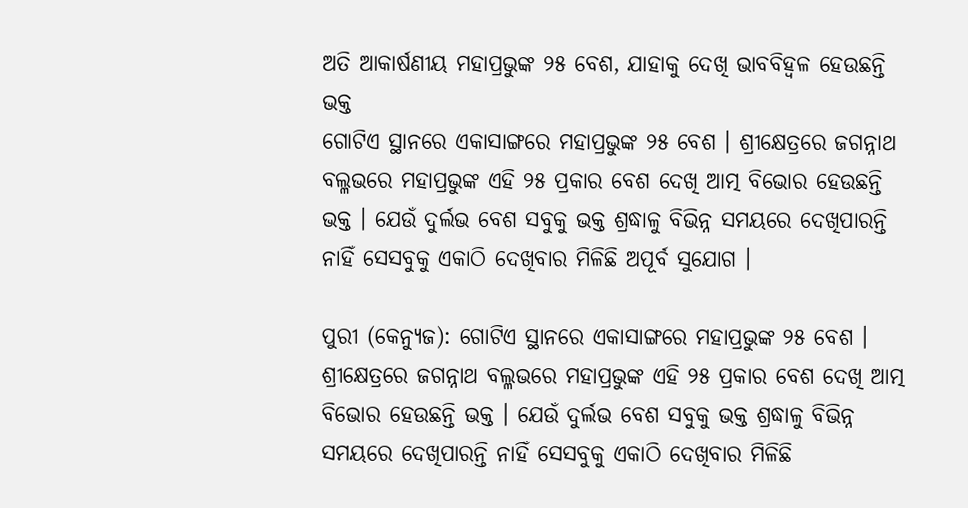ଅତି ଆକାର୍ଷଣୀୟ ମହାପ୍ରଭୁଙ୍କ ୨୫ ବେଶ, ଯାହାକୁ ଦେଖି ଭାବବିହ୍ୱଳ ହେଉଛନ୍ତି ଭକ୍ତ
ଗୋଟିଏ ସ୍ଥାନରେ ଏକାସାଙ୍ଗରେ ମହାପ୍ରଭୁଙ୍କ ୨୫ ବେଶ । ଶ୍ରୀକ୍ଷେତ୍ରରେ ଜଗନ୍ନାଥ ବଲ୍ଳଭରେ ମହାପ୍ରଭୁଙ୍କ ଏହି ୨୫ ପ୍ରକାର ବେଶ ଦେଖି ଆତ୍ମ ବିଭୋର ହେଉଛନ୍ତି ଭକ୍ତ । ଯେଉଁ ଦୁର୍ଲଭ ବେଶ ସବୁକୁ ଭକ୍ତ ଶ୍ରଦ୍ଧାଳୁ ବିଭିନ୍ନ ସମୟରେ ଦେଖିପାରନ୍ତି ନାହିଁ ସେସବୁକୁ ଏକାଠି ଦେଖିବାର ମିଳିଛି ଅପୂର୍ବ ସୁଯୋଗ ।

ପୁରୀ (କେନ୍ୟୁଜ): ଗୋଟିଏ ସ୍ଥାନରେ ଏକାସାଙ୍ଗରେ ମହାପ୍ରଭୁଙ୍କ ୨୫ ବେଶ । ଶ୍ରୀକ୍ଷେତ୍ରରେ ଜଗନ୍ନାଥ ବଲ୍ଳଭରେ ମହାପ୍ରଭୁଙ୍କ ଏହି ୨୫ ପ୍ରକାର ବେଶ ଦେଖି ଆତ୍ମ ବିଭୋର ହେଉଛନ୍ତି ଭକ୍ତ । ଯେଉଁ ଦୁର୍ଲଭ ବେଶ ସବୁକୁ ଭକ୍ତ ଶ୍ରଦ୍ଧାଳୁ ବିଭିନ୍ନ ସମୟରେ ଦେଖିପାରନ୍ତି ନାହିଁ ସେସବୁକୁ ଏକାଠି ଦେଖିବାର ମିଳିଛି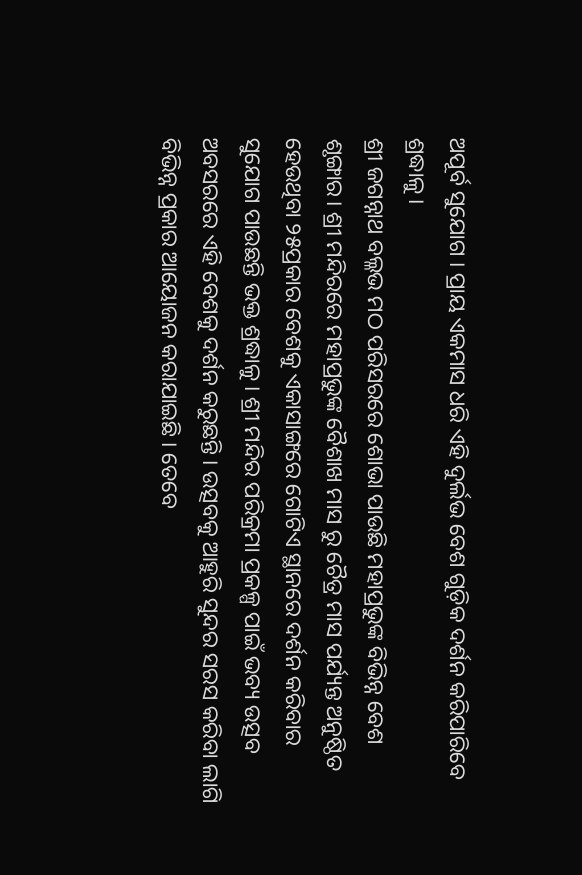ଅପୂର୍ବ ସୁଯୋଗ । ପ୍ରାୟ ଏକମାସ ଧରି ଏହି ଦୁର୍ଲଭ ବେଶ ଗୁଡ଼ିକ ଦର୍ଶନ କରିପାରିବେ ଶ୍ରଦ୍ଧାଳୁ।
ଶ୍ରୀ ଜଗନ୍ନାଥ ବଲ୍ଳଭ ମଠ ପରିସରରେ ଶୋଭା ପାଉଛି ମହାପ୍ରଭୁଙ୍କ ବିଭିନ୍ନ ବେଶ ଶୃଙ୍ଗାର। ଶ୍ରୀ ମନ୍ଦିରରେ ମହାପ୍ରଭୁଙ୍କ ବୈଶାଖ ମାସ ରୁ ଚୈତ୍ର ମାସ ପର୍ଯ୍ୟନ୍ତ ଅନୁଷ୍ଠିତ ହେଉଥିବା ୨୫ପ୍ରକାର ବେଶକୁ ଏକାସାଙ୍ଗରେ ଗୋଟିଏ ସ୍ଥାନରେ ଦର୍ଶନ କରିବାର ସୁଯୋଗ ପାଉଛନ୍ତି ଭକ୍ତ ଶ୍ରଦ୍ଧାଳୁ । ଶ୍ରୀ ମନ୍ଦିର ପରିକ୍ରମା ପ୍ରକଳ୍ପ ପାଇଁ ଭବ୍ୟ ଉତ୍ସବ ଅବସରରେ ଏହି ବେଶକୁ ଦର୍ଶନ କରୁଛନ୍ତି । ଉତ୍ସବକୁ ଆହୁରି ସୁନ୍ଦର ସରସ କରିବା ଲାଗି ବିଭିନ୍ନ ପ୍ରକାର ଆୟୋଜନ କରାଯାଇଛି । ତେବେ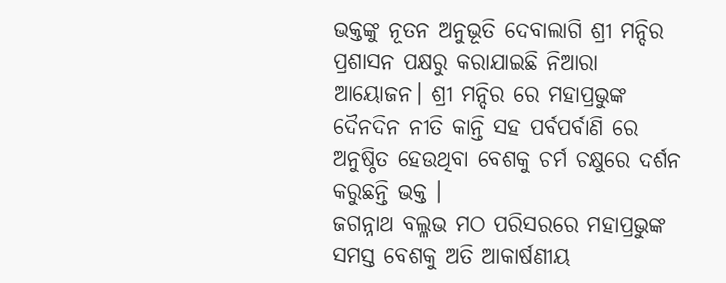ଭକ୍ତଙ୍କୁ ନୂତନ ଅନୁଭୂତି ଦେବାଲାଗି ଶ୍ରୀ ମନ୍ଦିର ପ୍ରଶାସନ ପକ୍ଷରୁ କରାଯାଇଛି ନିଆରା ଆୟୋଜନ। ଶ୍ରୀ ମନ୍ଦିର ରେ ମହାପ୍ରଭୁଙ୍କ ଦୈନଦିନ ନୀତି କାନ୍ତି ସହ ପର୍ବପର୍ବାଣି ରେ ଅନୁଷ୍ଠିତ ହେଉଥିବା ବେଶକୁ ଚର୍ମ ଚକ୍ଷୁରେ ଦର୍ଶନ କରୁଛନ୍ତି ଭକ୍ତ ।
ଜଗନ୍ନାଥ ବଲ୍ଳଭ ମଠ ପରିସରରେ ମହାପ୍ରଭୁଙ୍କ ସମସ୍ତ ବେଶକୁ ଅତି ଆକାର୍ଷଣୀୟ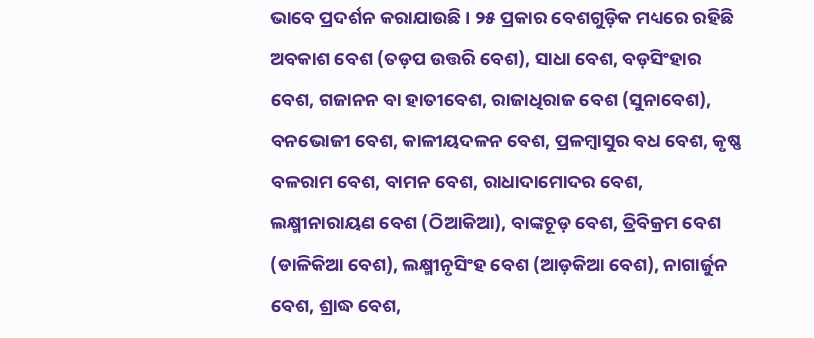ଭାବେ ପ୍ରଦର୍ଶନ କରାଯାଉଛି । ୨୫ ପ୍ରକାର ବେଶଗୁଡ଼ିକ ମଧ୍ୟରେ ରହିଛି ଅବକାଶ ବେଶ (ତଡ଼ପ ଉତ୍ତରି ବେଶ), ସାଧା ବେଶ, ବଡ଼ସିଂହାର ବେଶ, ଗଜାନନ ବା ହାତୀବେଶ, ରାଜାଧିରାଜ ବେଶ (ସୁନାବେଶ), ବନଭୋଜୀ ବେଶ, କାଳୀୟଦଳନ ବେଶ, ପ୍ରଳମ୍ବାସୁର ବଧ ବେଶ, କୃଷ୍ଣ ବଳରାମ ବେଶ, ବାମନ ବେଶ, ରାଧାଦାମୋଦର ବେଶ, ଲକ୍ଷ୍ମୀନାରାୟଣ ବେଶ (ଠିଆକିଆ), ବାଙ୍କଚୂଡ଼ ବେଶ, ତ୍ରିବିକ୍ରମ ବେଶ (ଡାଳିକିଆ ବେଶ), ଲକ୍ଷ୍ମୀନୃସିଂହ ବେଶ (ଆଡ଼କିଆ ବେଶ), ନାଗାର୍ଜୁନ ବେଶ, ଶ୍ରାଦ୍ଧ ବେଶ,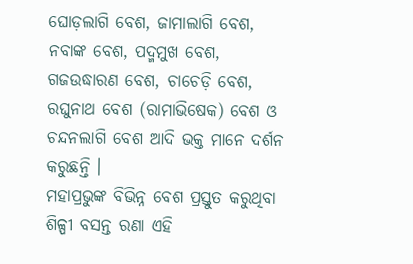ଘୋଡ଼ଲାଗି ବେଶ, ଜାମାଲାଗି ବେଶ, ନବାଙ୍କ ବେଶ, ପଦ୍ମମୁଖ ବେଶ, ଗଜଉଦ୍ଧାରଣ ବେଶ, ଚାଚେଡ଼ି ବେଶ, ରଘୁନାଥ ବେଶ (ରାମାଭିଷେକ) ବେଶ ଓ ଚନ୍ଦନଲାଗି ବେଶ ଆଦି ଭକ୍ତ ମାନେ ଦର୍ଶନ କରୁଛନ୍ତି ।
ମହାପ୍ରଭୁଙ୍କ ବିଭିନ୍ନ ବେଶ ପ୍ରସ୍ତୁତ କରୁଥିବା ଶିଳ୍ପୀ ବସନ୍ତ ରଣା ଏହି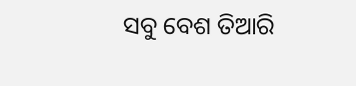ସବୁ ବେଶ ତିଆରି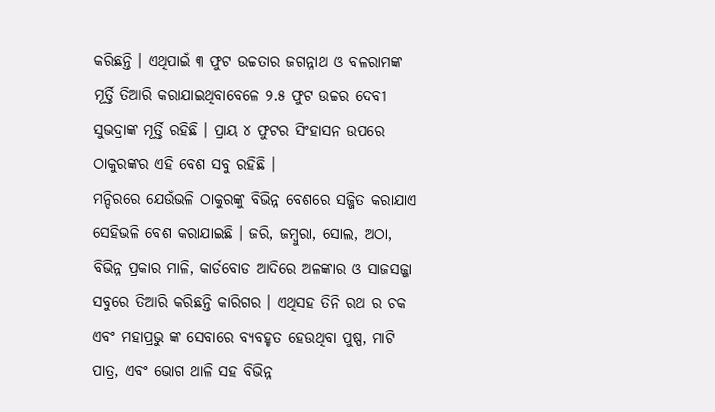କରିଛନ୍ତି । ଏଥିପାଇଁ ୩ ଫୁଟ ଉଚ୍ଚତାର ଜଗନ୍ନାଥ ଓ ବଳରାମଙ୍କ ମୂର୍ତ୍ତି ତିଆରି କରାଯାଇଥିବାବେଳେ ୨.୫ ଫୁଟ ଉଚ୍ଚର ଦେବୀ ସୁଭଦ୍ରାଙ୍କ ମୂର୍ତ୍ତି ରହିଛି । ପ୍ରାୟ ୪ ଫୁଟର ସିଂହାସନ ଉପରେ ଠାକୁରଙ୍କର ଏହି ବେଶ ସବୁ ରହିଛି ।
ମନ୍ଦିରରେ ଯେଉଁଭଳି ଠାକୁରଙ୍କୁ ବିଭିନ୍ନ ବେଶରେ ସଜ୍ଜିତ କରାଯାଏ ସେହିଭଳି ବେଶ କରାଯାଇଛି । ଜରି, ଜମ୍ବୁରା, ସୋଲ, ଅଠା, ବିଭିନ୍ନ ପ୍ରକାର ମାଳି, କାର୍ଡବୋଡ ଆଦିରେ ଅଳଙ୍କାର ଓ ସାଜସଜ୍ଜା ସବୁରେ ତିଆରି କରିଛନ୍ତି କାରିଗର । ଏଥିସହ ତିନି ରଥ ର ଚକ ଏବଂ ମହାପ୍ରଭୁ ଙ୍କ ସେବାରେ ବ୍ୟବହୃତ ହେଉଥିବା ପୁଷ୍ପ, ମାଟି ପାତ୍ର, ଏବଂ ଭୋଗ ଥାଳି ସହ ବିଭିନ୍ନ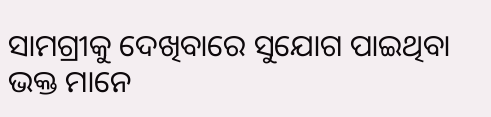ସାମଗ୍ରୀକୁ ଦେଖିବାରେ ସୁଯୋଗ ପାଇଥିବା ଭକ୍ତ ମାନେ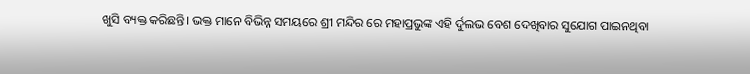ଖୁସି ବ୍ୟକ୍ତ କରିଛନ୍ତି। ଭକ୍ତ ମାନେ ବିଭିନ୍ନ ସମୟରେ ଶ୍ରୀ ମନ୍ଦିର ରେ ମହାପ୍ରଭୁଙ୍କ ଏହି ର୍ଦୁଲଭ ବେଶ ଦେଖିବାର ସୁଯୋଗ ପାଇନଥିବା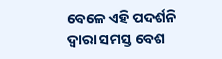ବେଳେ ଏହି ପଦର୍ଶନି ଦ୍ୱାରା ସମସ୍ତ ବେଶ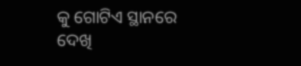କୁ ଗୋଟିଏ ସ୍ଥାନରେ ଦେଖି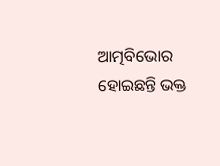ଆତ୍ମବିଭୋର ହୋଇଛନ୍ତି ଭକ୍ତ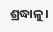ଶ୍ରଦ୍ଧାଳୁ।